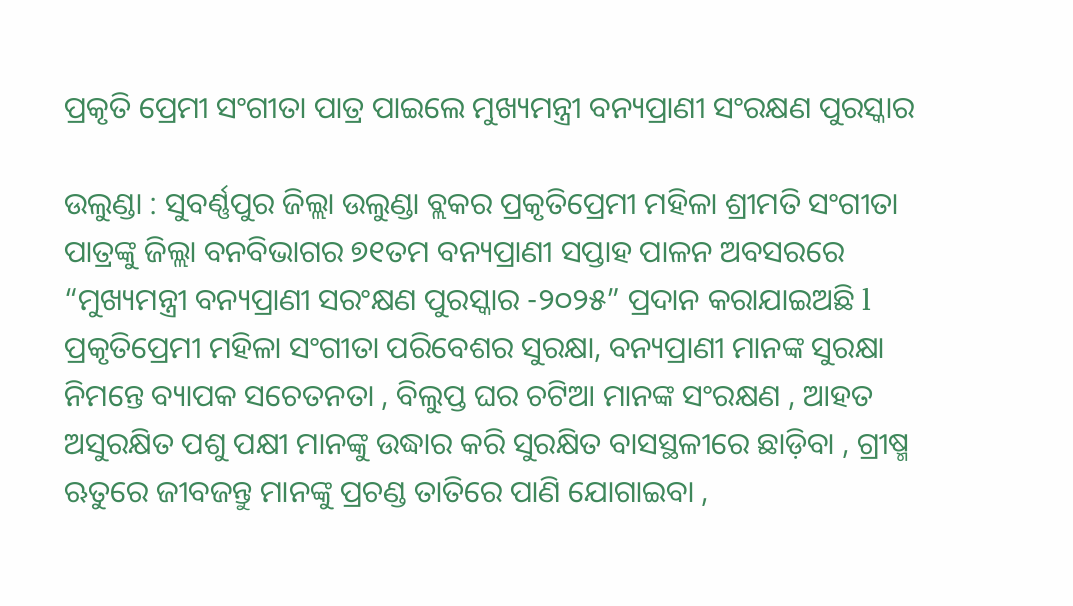ପ୍ରକୃତି ପ୍ରେମୀ ସଂଗୀତା ପାତ୍ର ପାଇଲେ ମୁଖ୍ୟମନ୍ତ୍ରୀ ବନ୍ୟପ୍ରାଣୀ ସଂରକ୍ଷଣ ପୁରସ୍କାର

ଉଲୁଣ୍ଡା : ସୁବର୍ଣ୍ଣପୁର ଜିଲ୍ଲା ଉଲୁଣ୍ଡା ବ୍ଲକର ପ୍ରକୃତିପ୍ରେମୀ ମହିଳା ଶ୍ରୀମତି ସଂଗୀତା ପାତ୍ରଙ୍କୁ ଜିଲ୍ଲା ବନବିଭାଗର ୭୧ତମ ବନ୍ୟପ୍ରାଣୀ ସପ୍ତାହ ପାଳନ ଅବସରରେ “ମୁଖ୍ୟମନ୍ତ୍ରୀ ବନ୍ୟପ୍ରାଣୀ ସରଂକ୍ଷଣ ପୁରସ୍କାର -୨୦୨୫” ପ୍ରଦାନ କରାଯାଇଅଛି l ପ୍ରକୃତିପ୍ରେମୀ ମହିଳା ସଂଗୀତା ପରିବେଶର ସୁରକ୍ଷା, ବନ୍ୟପ୍ରାଣୀ ମାନଙ୍କ ସୁରକ୍ଷା ନିମନ୍ତେ ବ୍ୟାପକ ସଚେତନତା , ବିଲୁପ୍ତ ଘର ଚଟିଆ ମାନଙ୍କ ସଂରକ୍ଷଣ , ଆହତ ଅସୁରକ୍ଷିତ ପଶୁ ପକ୍ଷୀ ମାନଙ୍କୁ ଉଦ୍ଧାର କରି ସୁରକ୍ଷିତ ବାସସ୍ଥଳୀରେ ଛାଡ଼ିବା , ଗ୍ରୀଷ୍ମ ଋତୁରେ ଜୀବଜନ୍ତୁ ମାନଙ୍କୁ ପ୍ରଚଣ୍ଡ ତାତିରେ ପାଣି ଯୋଗାଇବା ,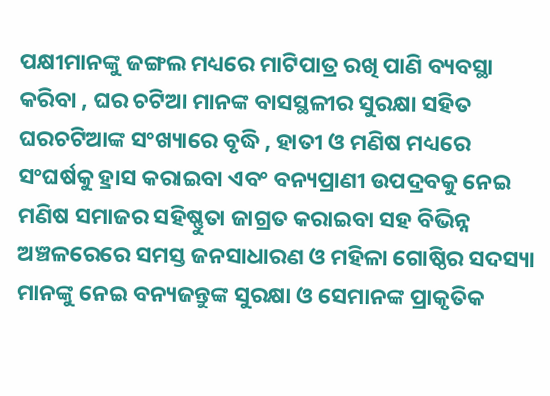ପକ୍ଷୀମାନଙ୍କୁ ଜଙ୍ଗଲ ମଧ୍ୟରେ ମାଟିପାତ୍ର ରଖି ପାଣି ବ୍ୟବସ୍ଥା କରିବା , ଘର ଚଟିଆ ମାନଙ୍କ ବାସସ୍ଥଳୀର ସୁରକ୍ଷା ସହିତ ଘରଚଟିଆଙ୍କ ସଂଖ୍ୟାରେ ବୃଦ୍ଧି , ହାତୀ ଓ ମଣିଷ ମଧ୍ୟରେ ସଂଘର୍ଷକୁ ହ୍ରାସ କରାଇବା ଏବଂ ବନ୍ୟପ୍ରାଣୀ ଉପଦ୍ରବକୁ ନେଇ ମଣିଷ ସମାଜର ସହିଷ୍ଣୁତା ଜାଗ୍ରତ କରାଇବା ସହ ବିଭିନ୍ନ ଅଞ୍ଚଳରେରେ ସମସ୍ତ ଜନସାଧାରଣ ଓ ମହିଳା ଗୋଷ୍ଠିର ସଦସ୍ୟା ମାନଙ୍କୁ ନେଇ ବନ୍ୟଜନ୍ତୁଙ୍କ ସୁରକ୍ଷା ଓ ସେମାନଙ୍କ ପ୍ରାକୃତିକ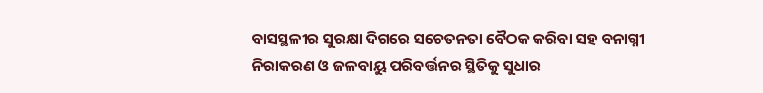ବାସସ୍ଥଳୀର ସୁରକ୍ଷା ଦିଗରେ ସଚେତନତା ବୈଠକ କରିବା ସହ ବନାଗ୍ନୀ ନିରାକରଣ ଓ ଜଳବାୟୁ ପରିବର୍ତ୍ତନର ସ୍ଥିତିକୁ ସୁଧାର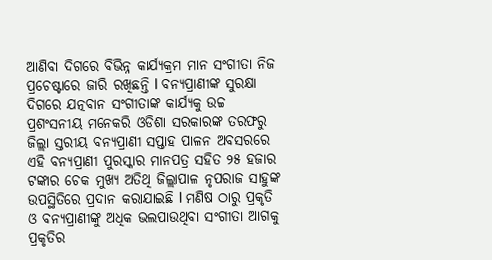ଆଣିବା ଦିଗରେ ବିଭିନ୍ନ କାର୍ଯ୍ୟକ୍ରମ ମାନ ସଂଗୀତା ନିଜ ପ୍ରଚେଷ୍ଟାରେ ଜାରି ରଖିଛନ୍ତି l ବନ୍ୟପ୍ରାଣୀଙ୍କ ସୁରକ୍ଷା ଦିଗରେ ଯତ୍ନବାନ ସଂଗୀତାଙ୍କ କାର୍ଯ୍ୟକୁ ଉଚ୍ଚ ପ୍ରଶଂସନୀୟ ମନେକରି ଓଡିଶା ସରକାରଙ୍କ ତରଫରୁ ଜିଲ୍ଲା ସ୍ତରୀୟ ବନ୍ୟପ୍ରାଣୀ ସପ୍ତାହ ପାଳନ ଅବସରରେ ଏହି ବନ୍ୟପ୍ରାଣୀ ପୁରସ୍କାର ମାନପତ୍ର ସହିତ ୨୫ ହଜାର ଟଙ୍କାର ଚେକ ମୁଖ୍ୟ ଅତିଥି ଜିଲ୍ଲାପାଳ ନୃପରାଜ ସାହୁଙ୍କ ଉପସ୍ଥିତିରେ ପ୍ରଦାନ କରାଯାଇଛି l ମଣିଷ ଠାରୁ ପ୍ରକୃତି ଓ ବନ୍ୟପ୍ରାଣୀଙ୍କୁ ଅଧିକ ଭଲପାଉଥିବା ସଂଗୀତା ଆଗକୁ ପ୍ରକୃତିର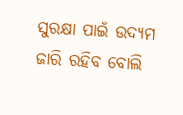ସୁରକ୍ଷା ପାଇଁ ଉଦ୍ୟମ ଜାରି ରହିବ ବୋଲି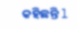କହିଛନ୍ତି l